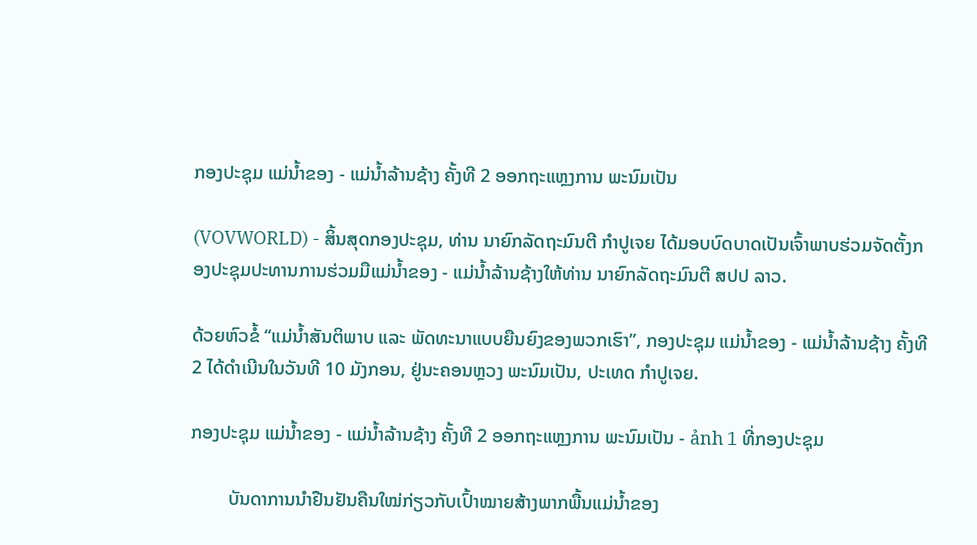ກອງປະຊຸມ ແມ່ນ້ຳຂອງ - ແມ່ນ້ຳລ້ານຊ້າງ ຄັ້ງທີ 2 ອອກຖະແຫຼງການ ພະນົມເປັນ

(VOVWORLD) - ສິ້ນສຸດກອງປະຊຸມ, ທ່ານ ນາຍົກລັດຖະມົນຕີ ກຳປູເຈຍ ໄດ້ມອບບົດບາດເປັນເຈົ້າພາບຮ່ວມຈັດຕັ້ງກອງປະຊຸມປະທານການຮ່ວມມືແມ່ນ້ຳຂອງ - ແມ່ນ້ຳລ້ານຊ້າງໃຫ້ທ່ານ ນາຍົກລັດຖະມົນຕີ ສປປ ລາວ.

ດ້ວຍຫົວຂໍ້ “ແມ່ນ້ຳສັນຕິພາບ ແລະ ພັດທະນາແບບຍືນຍົງຂອງພວກເຮົາ”, ກອງປະຊຸມ ແມ່ນ້ຳຂອງ - ແມ່ນ້ຳລ້ານຊ້າງ ຄັ້ງທີ 2 ໄດ້ດຳເນີນໃນວັນທີ 10 ມັງກອນ, ຢູ່ນະຄອນຫຼວງ ພະນົມເປັນ, ປະເທດ ກຳປູເຈຍ.

ກອງປະຊຸມ ແມ່ນ້ຳຂອງ - ແມ່ນ້ຳລ້ານຊ້າງ ຄັ້ງທີ 2 ອອກຖະແຫຼງການ ພະນົມເປັນ - ảnh 1 ທີ່ກອງປະຊຸມ

        ບັນດາການນຳຢືນຢັນຄືນໃໝ່ກ່ຽວກັບເປົ້າໝາຍສ້າງພາກພື້ນແມ່ນ້ຳຂອງ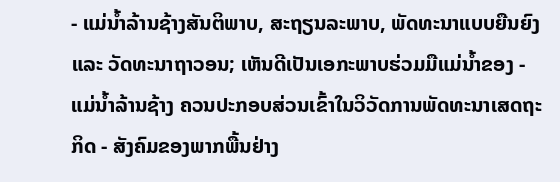- ແມ່ນ້ຳລ້ານຊ້າງສັນຕິພາບ, ສະຖຽນລະພາບ, ພັດທະນາແບບຍືນຍົງ ແລະ ວັດທະນາຖາວອນ; ເຫັນດີເປັນເອກະພາບຮ່ວມມືແມ່ນ້ຳຂອງ - ແມ່ນ້ຳລ້ານຊ້າງ ຄວນປະກອບສ່ວນເຂົ້າໃນວິວັດການພັດທະນາເສດຖະກິດ - ສັງຄົມຂອງພາກພື້ນຢ່າງ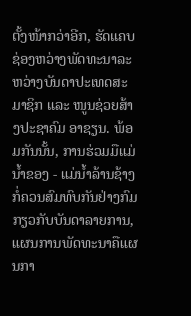ຕັ້ງໜ້າກວ່າອີກ, ຮັດແຄບຊ່ອງຫວ່າງພັດທະນາລະຫວ່າງບັນດາປະເທດສະມາຊິກ ແລະ ໜູນຊ່ວຍສ້າງປະຊາຄົມ ອາຊຽນ. ພ້ອມກັນນັ້ນ, ການຮ່ວມມືແມ່ນ້ຳຂອງ - ແມ່ນ້ຳລ້ານຊ້າງກໍ່ຄວນສົມທົບກັນຢ່າງກົມກຽວກັບບັນດາລາຍການ, ແຜນການພັດທະນາຄືແຜນກາ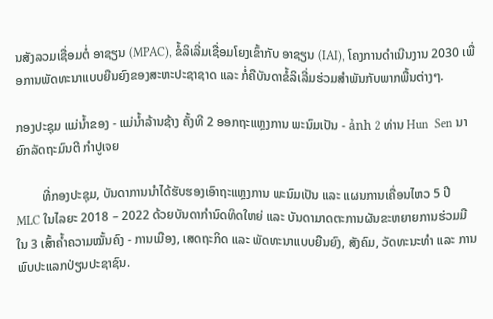ນສັງລວມເຊື່ອມຕໍ່ ອາຊຽນ (MPAC), ຂໍ້ລິເລີ່ມເຊື່ອມໂຍງເຂົ້າກັບ ອາຊຽນ (IAI), ໂຄງການດຳເນີນງານ 2030 ເພື່ອການພັດທະນາແບບຍືນຍົງຂອງສະຫະປະຊາຊາດ ແລະ ກໍ່ຄືບັນດາຂໍ້ລິເລີ່ມຮ່ວມສຳພັນກັບພາກພື້ນຕ່າງໆ.

ກອງປະຊຸມ ແມ່ນ້ຳຂອງ - ແມ່ນ້ຳລ້ານຊ້າງ ຄັ້ງທີ 2 ອອກຖະແຫຼງການ ພະນົມເປັນ - ảnh 2 ທ່ານ Hun  Sen ນາຍົກລັດຖະມົນຕີ ກຳປູເຈຍ

        ທີ່ກອງປະຊຸມ, ບັນດາການນຳໄດ້ຮັບຮອງເອົາຖະແຫຼງການ ພະນົມເປັນ ແລະ ແຜນການເຄື່ອນໄຫວ 5 ປີ MLC ໃນໄລຍະ 2018 – 2022 ດ້ວຍບັນດາກຳນົດທິດໃຫຍ່ ແລະ ບັນດາມາດຕະການຜັນຂະຫຍາຍການຮ່ວມມືໃນ 3 ເສົ້າຄ້ຳຄວາມໝັ້ນຄົງ - ການເມືອງ, ເສດຖະກິດ ແລະ ພັດທະນາແບບຍືນຍົງ, ສັງຄົມ, ວັດທະນະທຳ ແລະ ການພົບປະແລກປ່ຽນປະຊາຊົນ.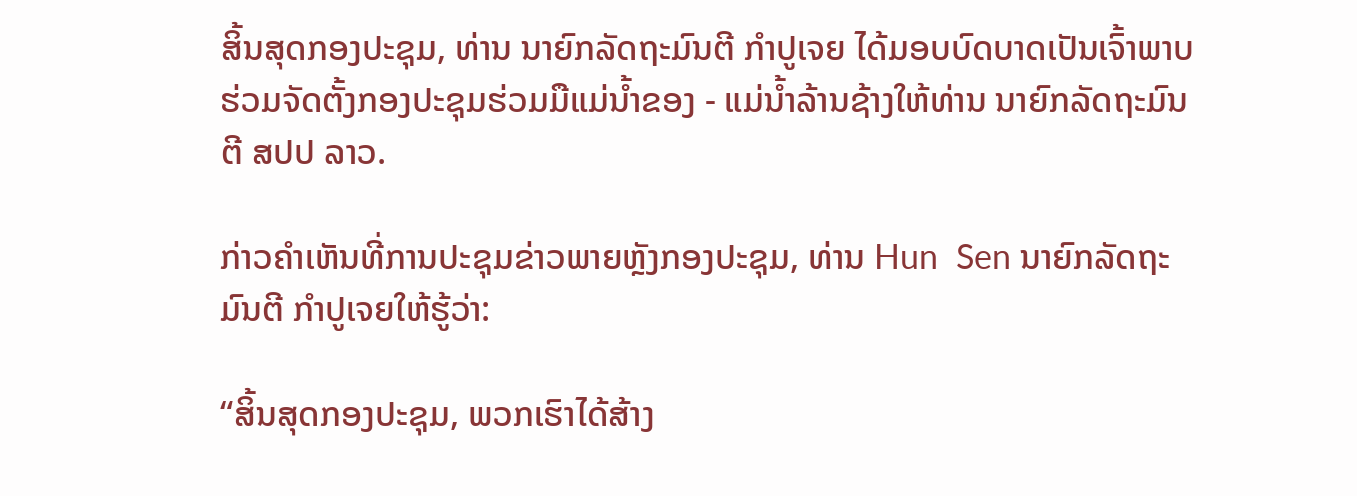ສິ້ນສຸດກອງປະຊຸມ, ທ່ານ ນາຍົກລັດຖະມົນຕີ ກຳປູເຈຍ ໄດ້ມອບບົດບາດເປັນເຈົ້າພາບຮ່ວມຈັດຕັ້ງກອງປະຊຸມຮ່ວມມືແມ່ນ້ຳຂອງ - ແມ່ນ້ຳລ້ານຊ້າງໃຫ້ທ່ານ ນາຍົກລັດຖະມົນຕີ ສປປ ລາວ.

ກ່າວຄຳເຫັນທີ່ການປະຊຸມຂ່າວພາຍຫຼັງກອງປະຊຸມ, ທ່ານ Hun  Sen ນາຍົກລັດຖະມົນຕີ ກຳປູເຈຍໃຫ້ຮູ້ວ່າ:

“ສິ້ນສຸດກອງປະຊຸມ, ພວກເຮົາໄດ້ສ້າງ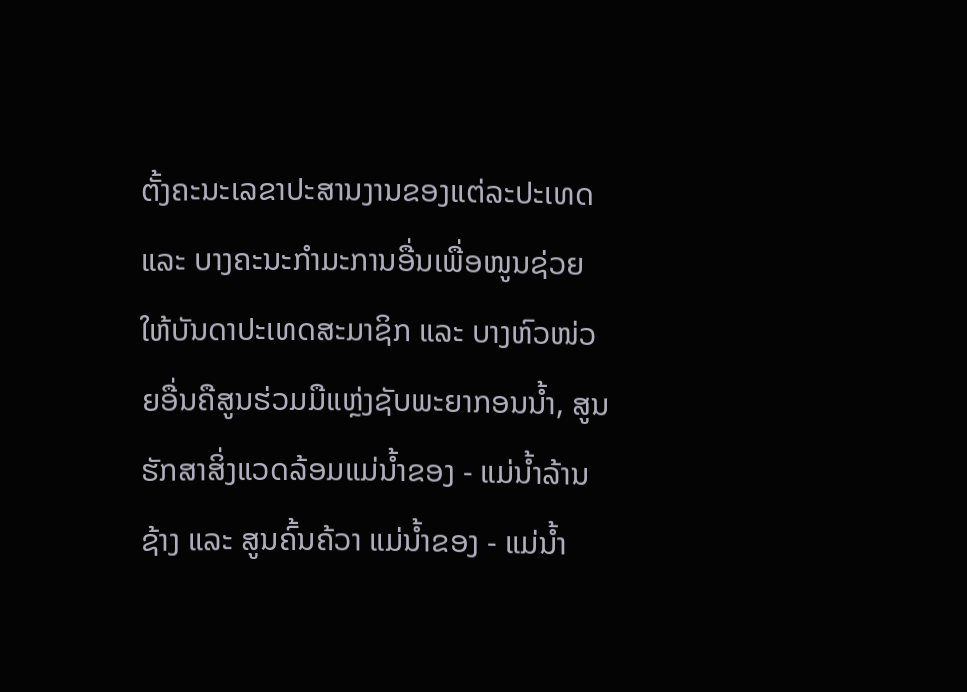ຕັ້ງຄະນະເລຂາປະສານງານຂອງແຕ່ລະປະເທດ ແລະ ບາງຄະນະກຳມະການອື່ນເພື່ອໜູນຊ່ວຍໃຫ້ບັນດາປະເທດສະມາຊິກ ແລະ ບາງຫົວໜ່ວຍອື່ນຄືສູນຮ່ວມມືແຫຼ່ງຊັບພະຍາກອນນ້ຳ, ສູນຮັກສາສິ່ງແວດລ້ອມແມ່ນ້ຳຂອງ - ແມ່ນ້ຳລ້ານຊ້າງ ແລະ ສູນຄົ້ນຄ້ວາ ແມ່ນ້ຳຂອງ - ແມ່ນ້ຳ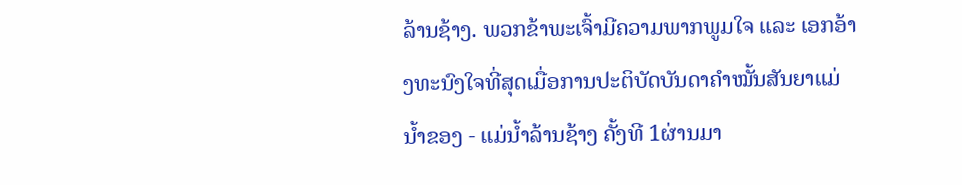ລ້ານຊ້າງ. ພວກຂ້າພະເຈົ້າມີຄວາມພາກພູມໃຈ ແລະ ເອກອ້າງທະນົງໃຈທີ່ສຸດເມື່ອການປະຕິບັດບັນດາຄຳໝັ້ນສັນຍາແມ່ນ້ຳຂອງ - ແມ່ນ້ຳລ້ານຊ້າງ ຄັ້ງທີ 1ຜ່ານມາ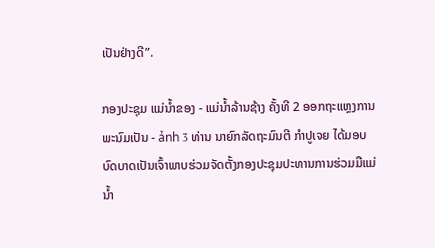ເປັນຢ່າງດີ”.

ກອງປະຊຸມ ແມ່ນ້ຳຂອງ - ແມ່ນ້ຳລ້ານຊ້າງ ຄັ້ງທີ 2 ອອກຖະແຫຼງການ ພະນົມເປັນ - ảnh 3 ທ່ານ ນາຍົກລັດຖະມົນຕີ ກຳປູເຈຍ ໄດ້ມອບບົດບາດເປັນເຈົ້າພາບຮ່ວມຈັດຕັ້ງກອງປະຊຸມປະທານການຮ່ວມມືແມ່ນ້ຳ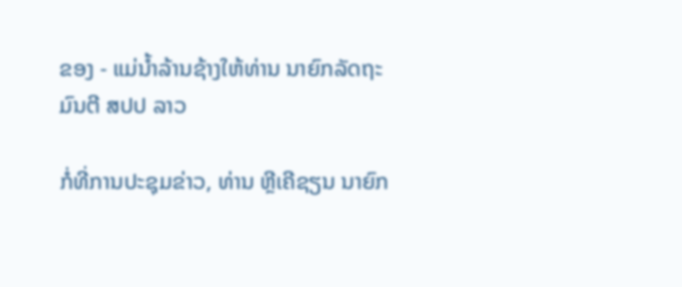ຂອງ - ແມ່ນ້ຳລ້ານຊ້າງໃຫ້ທ່ານ ນາຍົກລັດຖະມົນຕີ ສປປ ລາວ

ກໍ່ທີ່ການປະຊຸມຂ່າວ, ທ່ານ ຫຼີເຄີຊຽນ ນາຍົກ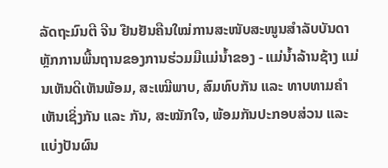ລັດຖະມົນຕີ ຈີນ ຢືນຢັນຄືນໃໝ່ການສະໜັບສະໜູນສຳລັບບັນດາຫຼັກການພື້ນຖານຂອງການຮ່ວມມືແມ່ນ້ຳຂອງ - ແມ່ນ້ຳລ້ານຊ້າງ ແມ່ນເຫັນດີເຫັນພ້ອມ, ສະເໝີພາບ, ສົມທົບກັນ ແລະ ທາບທາມຄຳເຫັນເຊິ່ງກັນ ແລະ ກັນ, ສະໝັກໃຈ, ພ້ອມກັນປະກອບສ່ວນ ແລະ ແບ່ງປັນຜົນ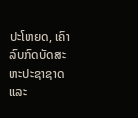ປະໂຫຍດ, ເຄົາລົບກົດບັດສະຫະປະຊາຊາດ ແລະ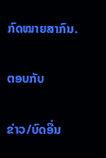ກົດໝາຍສາກົນ.

ຕອບກັບ

ຂ່າວ/ບົດອື່ນ